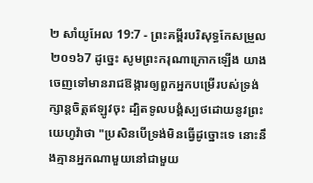២ សាំយូអែល 19:7 - ព្រះគម្ពីរបរិសុទ្ធកែសម្រួល ២០១៦7 ដូច្នេះ សូមព្រះករុណាក្រោកឡើង យាងចេញទៅមានរាជឱង្ការឲ្យពួកអ្នកបម្រើរបស់ទ្រង់ក្សាន្តចិត្តឥឡូវចុះ ដ្បិតទូលបង្គំស្បថដោយនូវព្រះយេហូវ៉ាថា "ប្រសិនបើទ្រង់មិនធ្វើដូច្នោះទេ នោះនឹងគ្មានអ្នកណាមួយនៅជាមួយ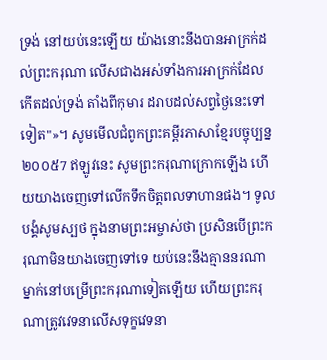ទ្រង់ នៅយប់នេះឡើយ យ៉ាងនោះនឹងបានអាក្រក់ដល់ព្រះករុណា លើសជាងអស់ទាំងការអាក្រក់ដែលកើតដល់ទ្រង់ តាំងពីកុមារ ដរាបដល់សព្វថ្ងៃនេះទៅទៀត"»។ សូមមើលជំពូកព្រះគម្ពីរភាសាខ្មែរបច្ចុប្បន្ន ២០០៥7 ឥឡូវនេះ សូមព្រះករុណាក្រោកឡើង ហើយយាងចេញទៅលើកទឹកចិត្តពលទាហានផង។ ទូលបង្គំសូមស្បថ ក្នុងនាមព្រះអម្ចាស់ថា ប្រសិនបើព្រះករុណាមិនយាងចេញទៅទេ យប់នេះនឹងគ្មាននរណាម្នាក់នៅបម្រើព្រះករុណាទៀតឡើយ ហើយព្រះករុណាត្រូវវេទនាលើសទុក្ខវេទនា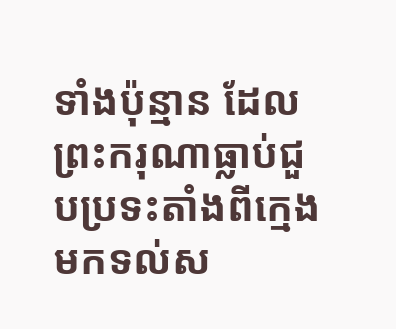ទាំងប៉ុន្មាន ដែលព្រះករុណាធ្លាប់ជួបប្រទះតាំងពីក្មេងមកទល់ស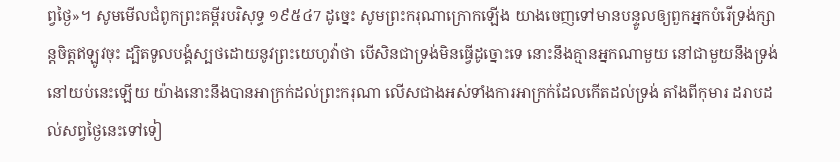ព្វថ្ងៃ»។ សូមមើលជំពូកព្រះគម្ពីរបរិសុទ្ធ ១៩៥៤7 ដូច្នេះ សូមព្រះករុណាក្រោកឡើង យាងចេញទៅមានបន្ទូលឲ្យពួកអ្នកបំរើទ្រង់ក្សាន្តចិត្តឥឡូវចុះ ដ្បិតទូលបង្គំស្បថដោយនូវព្រះយេហូវ៉ាថា បើសិនជាទ្រង់មិនធ្វើដូច្នោះទេ នោះនឹងគ្មានអ្នកណាមួយ នៅជាមួយនឹងទ្រង់ នៅយប់នេះឡើយ យ៉ាងនោះនឹងបានអាក្រក់ដល់ព្រះករុណា លើសជាងអស់ទាំងការអាក្រក់ដែលកើតដល់ទ្រង់ តាំងពីកុមារ ដរាបដល់សព្វថ្ងៃនេះទៅទៀ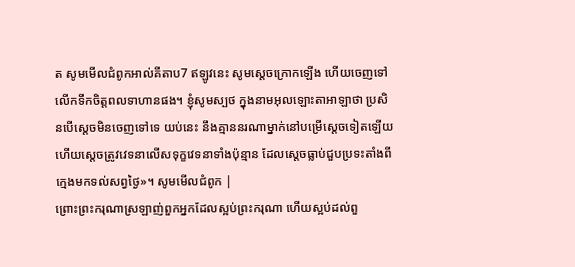ត សូមមើលជំពូកអាល់គីតាប7 ឥឡូវនេះ សូមស្តេចក្រោកឡើង ហើយចេញទៅលើកទឹកចិត្តពលទាហានផង។ ខ្ញុំសូមស្បថ ក្នុងនាមអុលឡោះតាអាឡាថា ប្រសិនបើស្តេចមិនចេញទៅទេ យប់នេះ នឹងគ្មាននរណាម្នាក់នៅបម្រើស្តេចទៀតឡើយ ហើយស្តេចត្រូវវេទនាលើសទុក្ខវេទនាទាំងប៉ុន្មាន ដែលស្តេចធ្លាប់ជួបប្រទះតាំងពីក្មេងមកទល់សព្វថ្ងៃ»។ សូមមើលជំពូក |
ព្រោះព្រះករុណាស្រឡាញ់ពួកអ្នកដែលស្អប់ព្រះករុណា ហើយស្អប់ដល់ពួ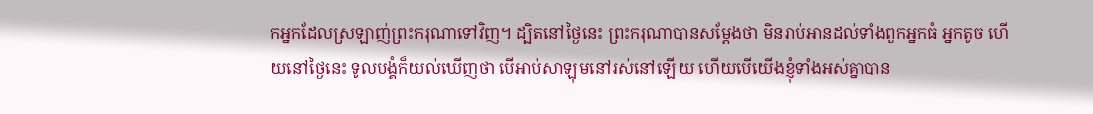កអ្នកដែលស្រឡាញ់ព្រះករុណាទៅវិញ។ ដ្បិតនៅថ្ងៃនេះ ព្រះករុណាបានសម្ដែងថា មិនរាប់អានដល់ទាំងពួកអ្នកធំ អ្នកតូច ហើយនៅថ្ងៃនេះ ទូលបង្គំក៏យល់ឃើញថា បើអាប់សាឡុមនៅរស់នៅឡើយ ហើយបើយើងខ្ញុំទាំងអស់គ្នាបាន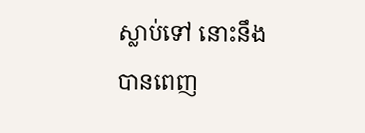ស្លាប់ទៅ នោះនឹងបានពេញ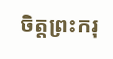ចិត្តព្រះករុ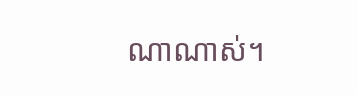ណាណាស់។